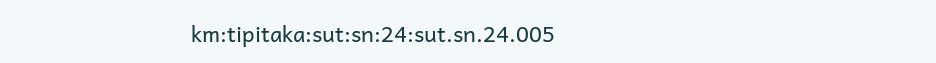km:tipitaka:sut:sn:24:sut.sn.24.005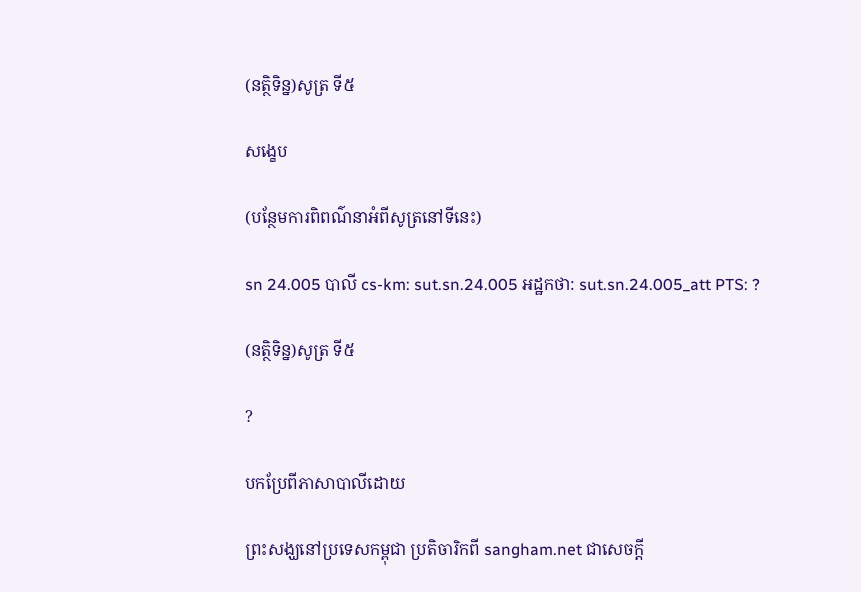(នត្ថិទិន្ន)សូត្រ ទី៥

សង្ខេប

(បន្ថែមការពិពណ៌នាអំពីសូត្រនៅទីនេះ)

sn 24.005 បាលី cs-km: sut.sn.24.005 អដ្ឋកថា: sut.sn.24.005_att PTS: ?

(នត្ថិទិន្ន)សូត្រ ទី៥

?

បកប្រែពីភាសាបាលីដោយ

ព្រះសង្ឃនៅប្រទេសកម្ពុជា ប្រតិចារិកពី sangham.net ជាសេចក្តី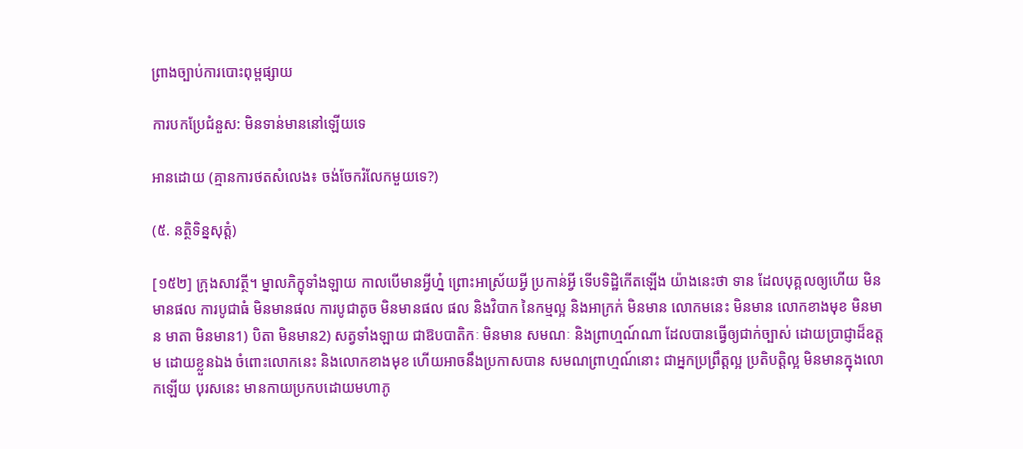ព្រាងច្បាប់ការបោះពុម្ពផ្សាយ

ការបកប្រែជំនួស: មិនទាន់មាននៅឡើយទេ

អានដោយ (គ្មានការថតសំលេង៖ ចង់ចែករំលែកមួយទេ?)

(៥. នត្ថិទិន្នសុត្តំ)

[១៥២] ក្រុងសាវត្ថី។ ម្នាលភិក្ខុទាំងឡាយ កាលបើមានអ្វីហ្ន៎ ព្រោះអាស្រ័យអ្វី ប្រកាន់អ្វី ទើបទិដ្ឋិកើតឡើង យ៉ាងនេះថា ទាន ដែលបុគ្គលឲ្យហើយ មិនមានផល ការបូជាធំ មិនមានផល ការបូជាតូច មិនមានផល ផល និងវិបាក នៃកម្មល្អ និងអាក្រក់ មិនមាន លោកមនេះ មិនមាន លោកខាងមុខ មិនមាន មាតា មិនមាន1) បិតា មិនមាន2) សត្វទាំងឡាយ ជាឱបបាតិកៈ មិនមាន សមណៈ និងព្រាហ្មណ៍ណា ដែលបានធ្វើឲ្យជាក់ច្បាស់ ដោយប្រាជ្ញាដ៏ឧត្តម ដោយខ្លួនឯង ចំពោះលោកនេះ និងលោកខាងមុខ ហើយអាចនឹងប្រកាសបាន សមណព្រាហ្មណ៍នោះ ជាអ្នកប្រព្រឹត្តល្អ ប្រតិបត្តិល្អ មិនមានក្នុងលោកឡើយ បុរសនេះ មានកាយប្រកបដោយមហាភូ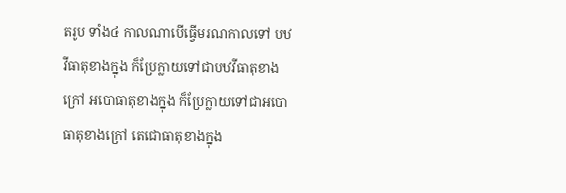តរូប ទាំង៤ កាលណាបើធ្វើមរណកាលទៅ បឋវីធាតុខាងក្នុង ក៏ប្រែក្លាយទៅជាបឋវីធាតុខាងក្រៅ អបោធាតុខាងក្នុង ក៏ប្រែក្លាយទៅជាអបោធាតុខាងក្រៅ តេជោធាតុខាងក្នុង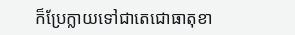ក៏ប្រែក្លាយទៅជាតេជោធាតុខា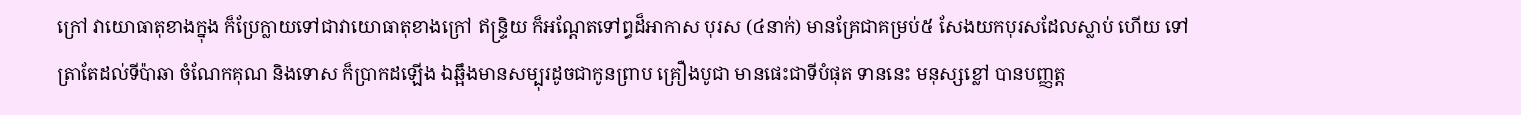ក្រៅ វាយោធាតុខាងក្នុង ក៏ប្រែក្លាយទៅជាវាយោធាតុខាងក្រៅ ឥន្ទ្រិយ ក៏អណ្តែតទៅព្ធដ៏អាកាស បុរស (៤នាក់) មានគ្រែជាគម្រប់៥ សែងយកបុរសដែលស្លាប់ ហើយ ទៅត្រាតែដល់ទីប៉ាឆា ចំណែកគុណ និងទោស ក៏ប្រាកដឡើង ឯឆ្អឹងមានសម្បុរដូចជាកូនព្រាប គ្រឿងបូជា មានផេះជាទីបំផុត ទាននេះ មនុស្សខ្លៅ បានបញ្ញត្ត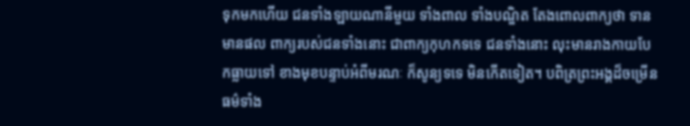ទុកមកហើយ ជនទាំងឡាយណានីមួយ ទាំងពាល ទាំងបណ្ឌិត តែងពោលពាក្យថា ទានមានផល ពាក្យរបស់ជនទាំងនោះ ជាពាក្យកុហកទទេ ជនទាំងនោះ លុះមានរាងកាយបែកធ្លាយទៅ ខាងមុខបន្ទាប់អំពីមរណៈ ក៏សូន្យទទេ មិនកើតទៀត។ បពិត្រព្រះអង្គដ៏ចម្រើន ធម៌ទាំង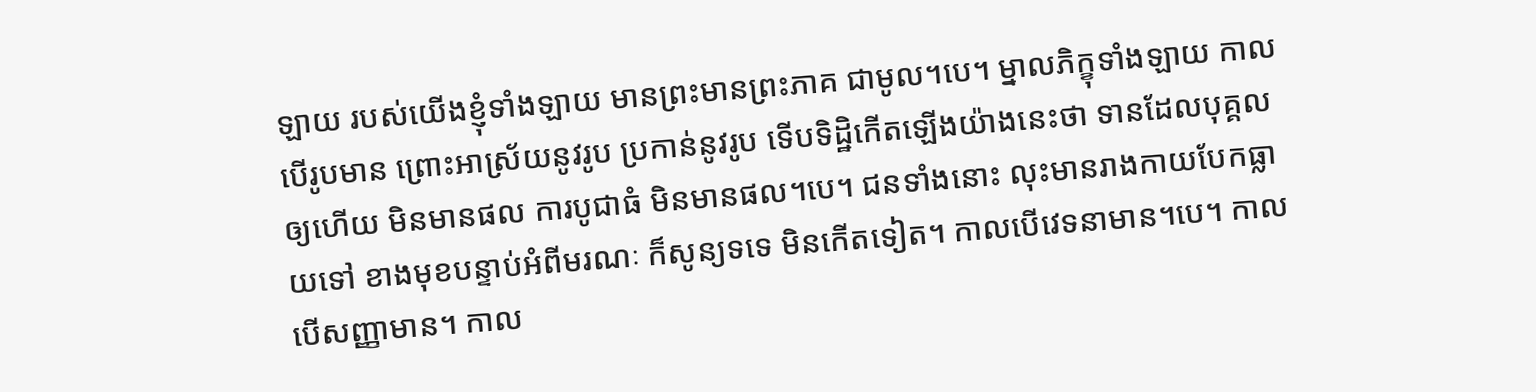ឡាយ របស់យើងខ្ញុំទាំងឡាយ មានព្រះមានព្រះភាគ ជាមូល។បេ។ ម្នាលភិក្ខុទាំងឡាយ កាលបើរូបមាន ព្រោះអាស្រ័យនូវរូប ប្រកាន់នូវរូប ទើបទិដ្ឋិកើតឡើងយ៉ាងនេះថា ទានដែលបុគ្គលឲ្យហើយ មិនមានផល ការបូជាធំ មិនមានផល។បេ។ ជនទាំងនោះ លុះមានរាងកាយបែកធ្លាយទៅ ខាងមុខបន្ទាប់អំពីមរណៈ ក៏សូន្យទទេ មិនកើតទៀត។ កាលបើវេទនាមាន។បេ។ កាលបើសញ្ញាមាន។ កាល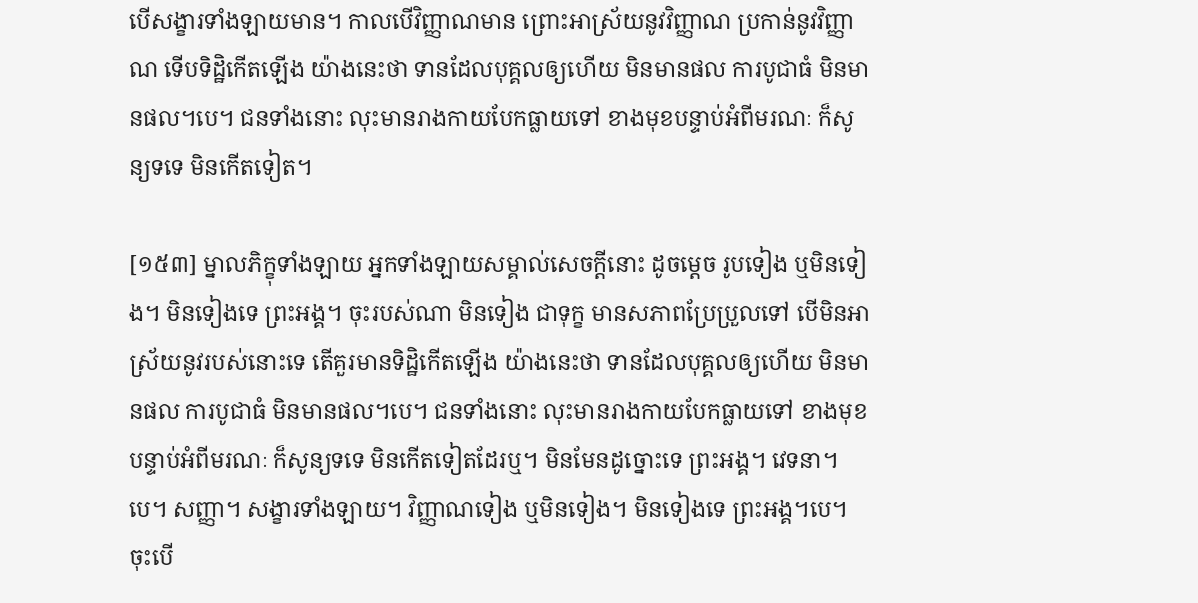បើសង្ខារទាំងឡាយមាន។ កាលបើវិញ្ញាណមាន ព្រោះអាស្រ័យនូវវិញ្ញាណ ប្រកាន់នូវវិញ្ញាណ ទើបទិដ្ឋិកើតឡើង យ៉ាងនេះថា ទានដែលបុគ្គលឲ្យហើយ មិនមានផល ការបូជាធំ មិនមានផល។បេ។ ជនទាំងនោះ លុះមានរាងកាយបែកធ្លាយទៅ ខាងមុខបន្ទាប់អំពីមរណៈ ក៏សូន្យទទេ មិនកើតទៀត។

[១៥៣] ម្នាលភិក្ខុទាំងឡាយ អ្នកទាំងឡាយសម្គាល់សេចក្តីនោះ ដូចម្តេច រូបទៀង ឬមិនទៀង។ មិនទៀងទេ ព្រះអង្គ។ ចុះរបស់ណា មិនទៀង ជាទុក្ខ មានសភាពប្រែប្រួលទៅ បើមិនអាស្រ័យនូវរបស់នោះទេ តើគួរមានទិដ្ឋិកើតឡើង យ៉ាងនេះថា ទានដែលបុគ្គលឲ្យហើយ មិនមានផល ការបូជាធំ មិនមានផល។បេ។ ជនទាំងនោះ លុះមានរាងកាយបែកធ្លាយទៅ ខាងមុខបន្ទាប់អំពីមរណៈ ក៏សូន្យទទេ មិនកើតទៀតដែរឬ។ មិនមែនដូច្នោះទេ ព្រះអង្គ។ វេទនា។បេ។ សញ្ញា។ សង្ខារទាំងឡាយ។ វិញ្ញាណទៀង ឬមិនទៀង។ មិនទៀងទេ ព្រះអង្គ។បេ។ ចុះបើ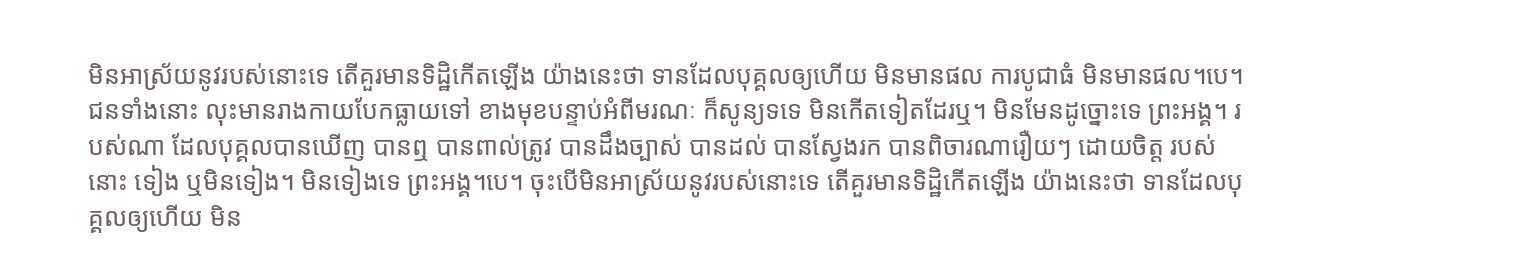មិនអាស្រ័យនូវរបស់នោះទេ តើគួរមានទិដ្ឋិកើតឡើង យ៉ាងនេះថា ទានដែលបុគ្គលឲ្យហើយ មិនមានផល ការបូជាធំ មិនមានផល។បេ។ ជនទាំងនោះ លុះមានរាងកាយបែកធ្លាយទៅ ខាងមុខបន្ទាប់អំពីមរណៈ ក៏សូន្យទទេ មិនកើតទៀតដែរឬ។ មិនមែនដូច្នោះទេ ព្រះអង្គ។ របស់ណា ដែលបុគ្គលបានឃើញ បានឮ បានពាល់ត្រូវ បានដឹងច្បាស់ បានដល់ បានស្វែងរក បានពិចារណារឿយៗ ដោយចិត្ត របស់នោះ ទៀង ឬមិនទៀង។ មិនទៀងទេ ព្រះអង្គ។បេ។ ចុះបើមិនអាស្រ័យនូវរបស់នោះទេ តើគួរមានទិដ្ឋិកើតឡើង យ៉ាងនេះថា ទានដែលបុគ្គលឲ្យហើយ មិន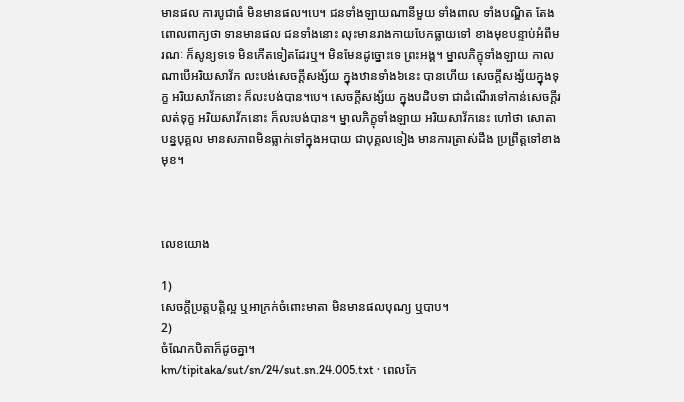មានផល ការបូជាធំ មិនមានផល។បេ។ ជនទាំងឡាយណានីមួយ ទាំងពាល ទាំងបណ្ឌិត តែងពោលពាក្យថា ទានមានផល ជនទាំងនោះ លុះមានរាងកាយបែកធ្លាយទៅ ខាងមុខបន្ទាប់អំពីមរណៈ ក៏សូន្យទទេ មិនកើតទៀតដែរឬ។ មិនមែនដូច្នោះទេ ព្រះអង្គ។ ម្នាលភិក្ខុទាំងឡាយ កាលណាបើអរិយសាវ័ក លះបង់សេចក្តីសង្ស័យ ក្នុងឋានទាំង៦នេះ បានហើយ សេចក្តីសង្ស័យក្នុងទុក្ខ អរិយសាវ័កនោះ ក៏លះបង់បាន។បេ។ សេចក្តីសង្ស័យ ក្នុងបដិបទា ជាដំណើរទៅកាន់សេចក្តីរលត់ទុក្ខ អរិយសាវ័កនោះ ក៏លះបង់បាន។ ម្នាលភិក្ខុទាំងឡាយ អរិយសាវ័កនេះ ហៅថា សោតាបន្នបុគ្គល មានសភាពមិនធ្លាក់ទៅក្នុងអបាយ ជាបុគ្គលទៀង មានការត្រាស់ដឹង ប្រព្រឹត្តទៅខាងមុខ។



លេខយោង

1)
សេចក្តីប្រត្តបត្តិល្អ ឬអាក្រក់ចំពោះមាតា មិនមានផលបុណ្យ ឬបាប។
2)
ចំណែកបិតាក៏ដូចគ្នា។
km/tipitaka/sut/sn/24/sut.sn.24.005.txt · ពេលកែ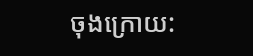ចុងក្រោយ: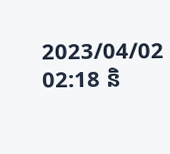2023/04/02 02:18 និ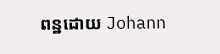ពន្ឋដោយ Johann